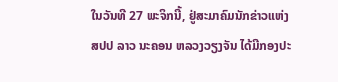ໃນວັນທີ 27 ພະຈິກນີ້, ຢູ່ສະມາຄົມນັກຂ່າວແຫ່ງ
ສປປ ລາວ ນະຄອນ ຫລວງວຽງຈັນ ໄດ້ມີກອງປະ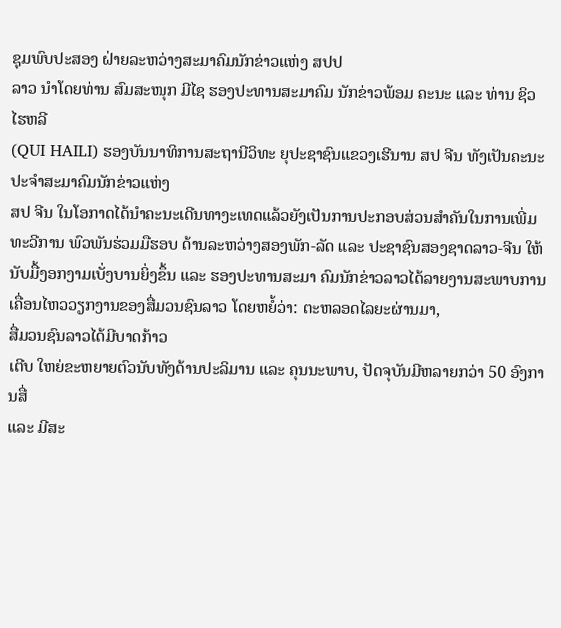ຊຸມພົບປະສອງ ຝ່າຍລະຫວ່າງສະມາຄົມນັກຂ່າວແຫ່ງ ສປປ
ລາວ ນຳໂດຍທ່ານ ສົມສະໜຸກ ມີໄຊ ຮອງປະທານສະມາຄົມ ນັກຂ່າວພ້ອມ ຄະນະ ແລະ ທ່ານ ຊິວ ໄຮຫລີ
(QUI HAILI) ຮອງບັນນາທິການສະຖານີວິທະ ຍຸປະຊາຊົນແຂວງເຮີນານ ສປ ຈີນ ທັງເປັນຄະນະປະຈຳສະມາຄົມນັກຂ່າວແຫ່ງ
ສປ ຈີນ ໃນໂອກາດໄດ້ນຳຄະນະເດີນທາງະເທດແລ້ວຍັງເປັນການປະກອບສ່ວນສຳຄັນໃນການເພີ່ມທະວີການ ພົວພັນຮ່ວມມືຮອບ ດ້ານລະຫວ່າງສອງພັກ-ລັດ ແລະ ປະຊາຊົນສອງຊາດລາວ-ຈີນ ໃຫ້ນັບມື້ງອກງາມເບັ່ງບານຍິ່ງຂຶ້ນ ແລະ ຮອງປະທານສະມາ ຄົມນັກຂ່າວລາວໄດ້ລາຍງານສະພາບການເຄື່ອນໄຫວວຽກງານຂອງສື່ມວນຊົນລາວ ໂດຍຫຍໍ້ວ່າ: ຕະຫລອດໄລຍະຜ່ານມາ,
ສື່ມວນຊົນລາວໄດ້ມີບາດກ້າວ
ເຕີບ ໃຫຍ່ຂະຫຍາຍຕົວນັບທັງດ້ານປະລິມານ ແລະ ຄຸນນະພາບ, ປັດຈຸບັນມີຫລາຍກວ່າ 50 ອົງການສື່
ແລະ ມີສະ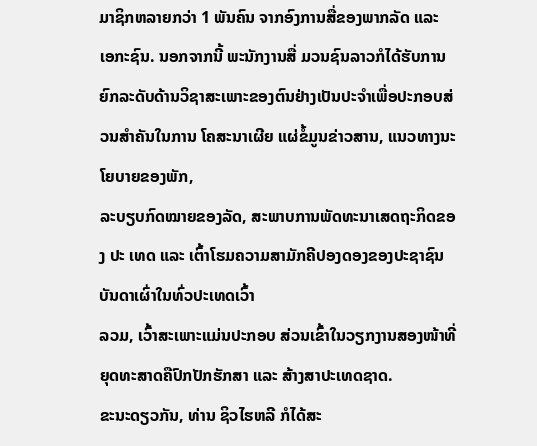ມາຊິກຫລາຍກວ່າ 1 ພັນຄົນ ຈາກອົງການສື່ຂອງພາກລັດ ແລະ ເອກະຊົນ. ນອກຈາກນີ້ ພະນັກງານສື່ ມວນຊົນລາວກໍໄດ້ຮັບການຍົກລະດັບດ້ານວິຊາສະເພາະຂອງຕົນຢ່າງເປັນປະຈຳເພື່ອປະກອບສ່ວນສຳຄັນໃນການ ໂຄສະນາເຜີຍ ແຜ່ຂໍ້ມູນຂ່າວສານ, ແນວທາງນະໂຍບາຍຂອງພັກ,
ລະບຽບກົດໝາຍຂອງລັດ, ສະພາບການພັດທະນາເສດຖະກິດຂອງ ປະ ເທດ ແລະ ເຕົ້າໂຮມຄວາມສາມັກຄີປອງດອງຂອງປະຊາຊົນບັນດາເຜົ່າໃນທົ່ວປະເທດເວົ້າ
ລວມ, ເວົ້າສະເພາະແມ່ນປະກອບ ສ່ວນເຂົ້າໃນວຽກງານສອງໜ້າທີ່ຍຸດທະສາດຄືປົກປັກຮັກສາ ແລະ ສ້າງສາປະເທດຊາດ.
ຂະນະດຽວກັນ, ທ່ານ ຊິວໄຮຫລີ ກໍໄດ້ສະ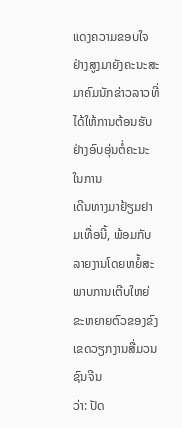ແດງຄວາມຂອບໃຈຢ່າງສູງມາຍັງຄະນະສະມາຄົມນັກຂ່າວລາວທີ່ໄດ້ໃຫ້ການຕ້ອນຮັບຢ່າງອົບອຸ່ນຕໍ່ຄະນະໃນການ
ເດີນທາງມາຢ້ຽມຢາມເທື່ອນີ້, ພ້ອມກັບລາຍງານໂດຍຫຍໍ້ສະພາບການເຕີບໃຫຍ່ຂະຫຍາຍຕົວຂອງຂົງເຂດວຽກງານສື່ມວນ ຊົນຈີນ
ວ່າ: ປັດ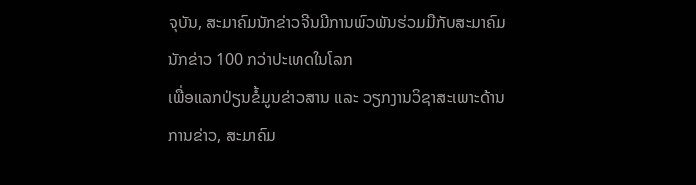ຈຸບັນ, ສະມາຄົມນັກຂ່າວຈີນມີການພົວພັນຮ່ວມມືກັບສະມາຄົມນັກຂ່າວ 100 ກວ່າປະເທດໃນໂລກ
ເພື່ອແລກປ່ຽນຂໍ້ມູນຂ່າວສານ ແລະ ວຽກງານວິຊາສະເພາະດ້ານການຂ່າວ, ສະມາຄົມ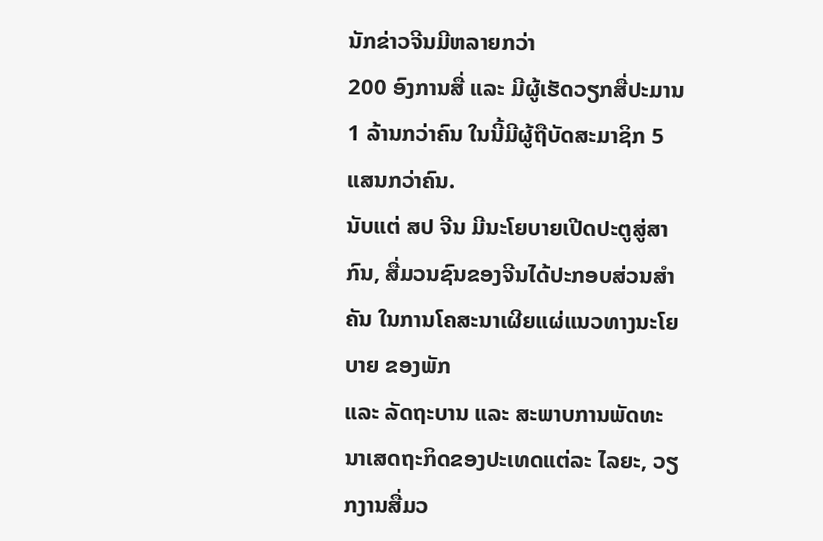ນັກຂ່າວຈີນມີຫລາຍກວ່າ
200 ອົງການສື່ ແລະ ມີຜູ້ເຮັດວຽກສື່ປະມານ 1 ລ້ານກວ່າຄົນ ໃນນີ້ມີຜູ້ຖືບັດສະມາຊິກ 5 ແສນກວ່າຄົນ.
ນັບແຕ່ ສປ ຈີນ ມີນະໂຍບາຍເປີດປະຕູສູ່ສາກົນ, ສື່ມວນຊົນຂອງຈີນໄດ້ປະກອບສ່ວນສຳຄັນ ໃນການໂຄສະນາເຜີຍແຜ່ແນວທາງນະໂຍບາຍ ຂອງພັກ
ແລະ ລັດຖະບານ ແລະ ສະພາບການພັດທະນາເສດຖະກິດຂອງປະເທດແຕ່ລະ ໄລຍະ, ວຽກງານສື່ມວ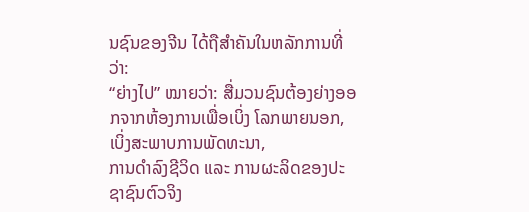ນຊົນຂອງຈີນ ໄດ້ຖືສຳຄັນໃນຫລັກການທີ່ວ່າ:
“ຍ່າງໄປ” ໝາຍວ່າ: ສື່ມວນຊົນຕ້ອງຍ່າງອອກຈາກຫ້ອງການເພື່ອເບິ່ງ ໂລກພາຍນອກ, ເບິ່ງສະພາບການພັດທະນາ,
ການດຳລົງຊີວິດ ແລະ ການຜະລິດຂອງປະຊາຊົນຕົວຈິງ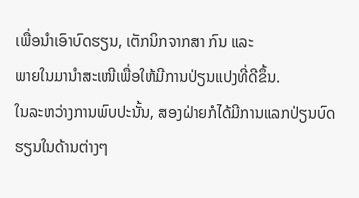ເພື່ອນຳເອົາບົດຮຽນ, ເຕັກນິກຈາກສາ ກົນ ແລະ
ພາຍໃນມານຳສະເໜີເພື່ອໃຫ້ມີການປ່ຽນແປງທີ່ດີຂຶ້ນ.
ໃນລະຫວ່າງການພົບປະນັ້ນ, ສອງຝ່າຍກໍໄດ້ມີການແລກປ່ຽນບົດຮຽນໃນດ້ານຕ່າງໆ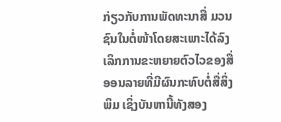ກ່ຽວກັບການພັດທະນາສື່ ມວນຊົນໃນຕໍ່ໜ້າໂດຍສະເພາະໄດ້ລົງເລິກການຂະຫຍາຍຕົວໄວຂອງສື່ອອນລາຍທີ່ມີຜົນກະທົບຕໍ່ສື່ສິ່ງພິມ ເຊິ່ງບັນຫານີ້ທັງສອງ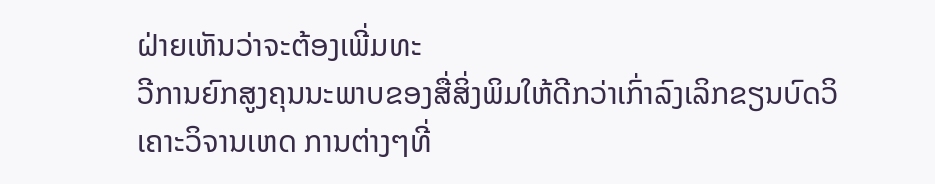ຝ່າຍເຫັນວ່າຈະຕ້ອງເພີ່ມທະ
ວີການຍົກສູງຄຸນນະພາບຂອງສື່ສິ່ງພິມໃຫ້ດີກວ່າເກົ່າລົງເລິກຂຽນບົດວິເຄາະວິຈານເຫດ ການຕ່າງໆທີ່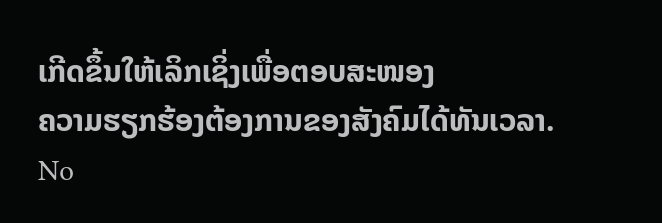ເກີດຂຶ້ນໃຫ້ເລິກເຊິ່ງເພື່ອຕອບສະໜອງ
ຄວາມຮຽກຮ້ອງຕ້ອງການຂອງສັງຄົມໄດ້ທັນເວລາ.
No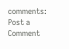comments:
Post a Comment